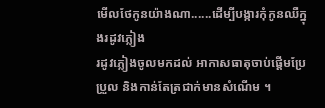មើលថែកូនយ៉ាងណា......ដើម្បីបង្ការកុំកូនឈឺក្នុងរដូវភ្លៀង
រដូវភ្លៀងចូលមកដល់ អាកាសធាតុចាប់ផ្តើមប្រែប្រួល និងកាន់តែត្រជាក់មានសំណើម ។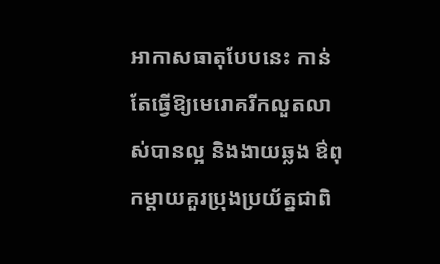អាកាសធាតុបែបនេះ កាន់តែធ្វើឱ្យមេរោគរីកលួតលាស់បានល្អ និងងាយឆ្លង ឳពុកម្តាយគួរប្រុងប្រយ័ត្នជាពិ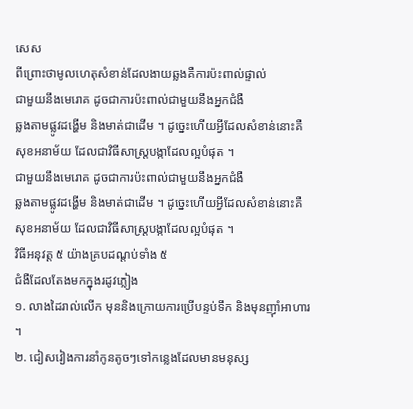សេស
ពីព្រោះថាមូលហេតុសំខាន់ដែលងាយឆ្លងគឺការប៉ះពាល់ផ្ទាល់
ជាមួយនឹងមេរោគ ដូចជាការប៉ះពាល់ជាមួយនឹងអ្នកជំងឺ
ឆ្លងតាមផ្លូវដង្ហើម និងមាត់ជាដើម ។ ដូច្នេះហើយអ្វីដែលសំខាន់នោះគឺសុខអនាម័យ ដែលជាវិធីសាស្រ្តបង្កាដែលល្អបំផុត ។
ជាមួយនឹងមេរោគ ដូចជាការប៉ះពាល់ជាមួយនឹងអ្នកជំងឺ
ឆ្លងតាមផ្លូវដង្ហើម និងមាត់ជាដើម ។ ដូច្នេះហើយអ្វីដែលសំខាន់នោះគឺសុខអនាម័យ ដែលជាវិធីសាស្រ្តបង្កាដែលល្អបំផុត ។
វិធីអនុវត្ត ៥ យ៉ាងគ្របដណ្តប់ទាំង ៥
ជំងឺដែលតែងមកក្នុងរដូវភ្លៀង
១. លាងដៃរាល់លើក មុននិងក្រោយការប្រើបន្ទប់ទឹក និងមុនញ៉ាំអាហារ ។
២. ជៀសវៀងការនាំកូនតូចៗទៅកន្លេងដែលមានមនុស្ស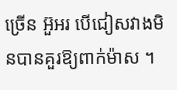ច្រើន អ៊ួអរ បើជៀសវាងមិនបានគួរឱ្យពាក់ម៉ាស ។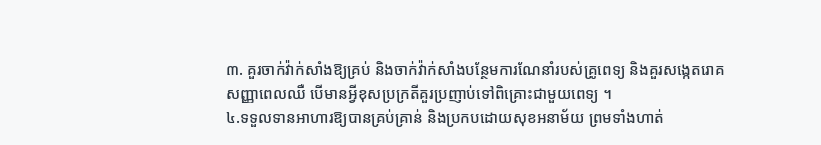៣. គួរចាក់វ៉ាក់សាំងឱ្យគ្រប់ និងចាក់វ៉ាក់សាំងបន្ថែមការណែនាំរបស់គ្រូពេទ្យ និងគួរសង្កេតរោគសញ្ញាពេលឈឺ បើមានអ្វីខុសប្រក្រតីគួរប្រញាប់ទៅពិគ្រោះជាមួយពេទ្យ ។
៤.ទទួលទានអាហារឱ្យបានគ្រប់គ្រាន់ និងប្រកបដោយសុខអនាម័យ ព្រមទាំងហាត់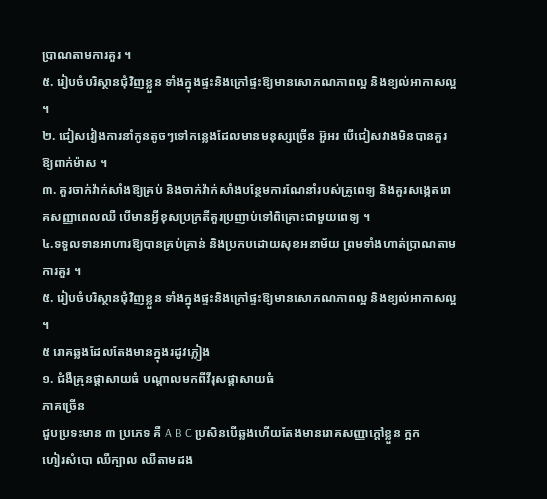ប្រាណតាមការគួរ ។
៥. រៀបចំបរិស្ថានជុំវិញខ្លួន ទាំងក្នុងផ្ទះនិងក្រៅផ្ទះឱ្យមានសោភណភាពល្អ និងខ្យល់អាកាសល្អ ។
២. ជៀសវៀងការនាំកូនតូចៗទៅកន្លេងដែលមានមនុស្សច្រើន អ៊ួអរ បើជៀសវាងមិនបានគួរឱ្យពាក់ម៉ាស ។
៣. គួរចាក់វ៉ាក់សាំងឱ្យគ្រប់ និងចាក់វ៉ាក់សាំងបន្ថែមការណែនាំរបស់គ្រូពេទ្យ និងគួរសង្កេតរោគសញ្ញាពេលឈឺ បើមានអ្វីខុសប្រក្រតីគួរប្រញាប់ទៅពិគ្រោះជាមួយពេទ្យ ។
៤.ទទួលទានអាហារឱ្យបានគ្រប់គ្រាន់ និងប្រកបដោយសុខអនាម័យ ព្រមទាំងហាត់ប្រាណតាមការគួរ ។
៥. រៀបចំបរិស្ថានជុំវិញខ្លួន ទាំងក្នុងផ្ទះនិងក្រៅផ្ទះឱ្យមានសោភណភាពល្អ និងខ្យល់អាកាសល្អ ។
៥ រោគឆ្លងដែលតែងមានក្នុងរដូវភ្លៀង
១. ជំងឺគ្រុនផ្តាសាយធំ បណ្តាលមកពីវីរុសផ្តាសាយធំ
ភាគច្រើន
ជួបប្រទះមាន ៣ ប្រភេទ គឺ A B C ប្រសិនបើឆ្លងហើយតែងមានរោគសញ្ញាក្តៅខ្លួន ក្អក
ហៀរសំបោ ឈឺក្បាល ឈឺតាមដង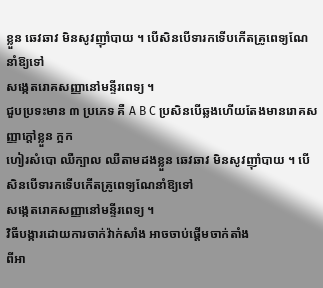ខ្លួន ឆេវឆាវ មិនសូវញ៉ាំបាយ ។ បើសិនបើទារកទើបកើតគ្រូពេទ្យណែនាំឱ្យទៅ
សង្កេតរោគសញ្ញានៅមន្ទីរពេទ្យ ។
ជួបប្រទះមាន ៣ ប្រភេទ គឺ A B C ប្រសិនបើឆ្លងហើយតែងមានរោគសញ្ញាក្តៅខ្លួន ក្អក
ហៀរសំបោ ឈឺក្បាល ឈឺតាមដងខ្លួន ឆេវឆាវ មិនសូវញ៉ាំបាយ ។ បើសិនបើទារកទើបកើតគ្រូពេទ្យណែនាំឱ្យទៅ
សង្កេតរោគសញ្ញានៅមន្ទីរពេទ្យ ។
វិធីបង្ការដោយការចាក់វ៉ាក់សាំង អាចចាប់ផ្តើមចាក់តាំង
ពីអា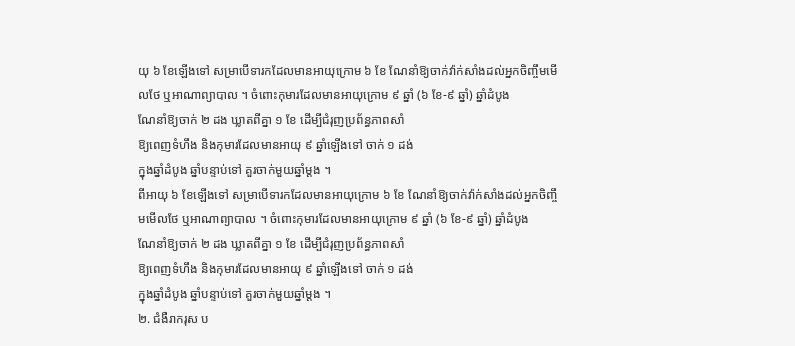យុ ៦ ខែឡើងទៅ សម្រាបើទារកដែលមានអាយុក្រោម ៦ ខែ ណែនាំឱ្យចាក់វ៉ាក់សាំងដល់អ្នកចិញ្ចឹមមើលថែ ឬអាណាព្យាបាល ។ ចំពោះកុមារដែលមានអាយុក្រោម ៩ ឆ្នាំ (៦ ខែ-៩ ឆ្នាំ) ឆ្នាំដំបូង
ណែនាំឱ្យចាក់ ២ ដង ឃ្លាតពីគ្នា ១ ខែ ដើម្បីជំរុញប្រព័ន្ធភាពសាំ
ឱ្យពេញទំហឹង និងកុមារដែលមានអាយុ ៩ ឆ្នាំឡើងទៅ ចាក់ ១ ដង់
ក្នុងឆ្នាំដំបូង ឆ្នាំបន្ទាប់ទៅ គួរចាក់មួយឆ្នាំម្តង ។
ពីអាយុ ៦ ខែឡើងទៅ សម្រាបើទារកដែលមានអាយុក្រោម ៦ ខែ ណែនាំឱ្យចាក់វ៉ាក់សាំងដល់អ្នកចិញ្ចឹមមើលថែ ឬអាណាព្យាបាល ។ ចំពោះកុមារដែលមានអាយុក្រោម ៩ ឆ្នាំ (៦ ខែ-៩ ឆ្នាំ) ឆ្នាំដំបូង
ណែនាំឱ្យចាក់ ២ ដង ឃ្លាតពីគ្នា ១ ខែ ដើម្បីជំរុញប្រព័ន្ធភាពសាំ
ឱ្យពេញទំហឹង និងកុមារដែលមានអាយុ ៩ ឆ្នាំឡើងទៅ ចាក់ ១ ដង់
ក្នុងឆ្នាំដំបូង ឆ្នាំបន្ទាប់ទៅ គួរចាក់មួយឆ្នាំម្តង ។
២. ជំងឺរាករុស ប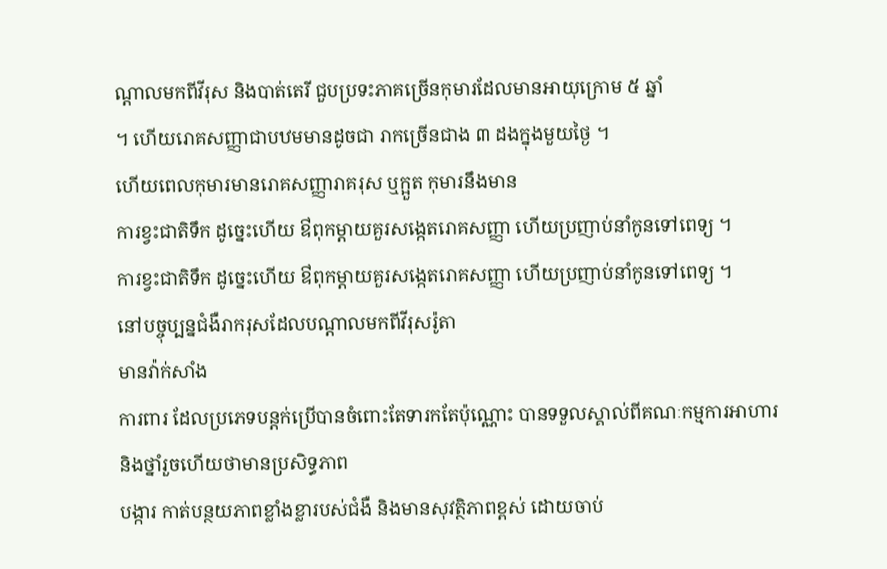ណ្តាលមកពីវីរុស និងបាត់តេរី ជួបប្រទះភាគច្រើនកុមារដែលមានអាយុក្រោម ៥ ឆ្នាំ
។ ហើយរោគសញ្ញាជាបឋមមានដូចជា រាកច្រើនជាង ៣ ដងក្នុងមួយថ្ងៃ ។
ហើយពេលកុមារមានរោគសញ្ញារាគរុស ឬក្អួត កុមារនឹងមាន
ការខ្វះជាតិទឹក ដូច្នេះហើយ ឳពុកម្តាយគួរសង្កេតរោគសញ្ញា ហើយប្រញាប់នាំកូនទៅពេទ្យ ។
ការខ្វះជាតិទឹក ដូច្នេះហើយ ឳពុកម្តាយគួរសង្កេតរោគសញ្ញា ហើយប្រញាប់នាំកូនទៅពេទ្យ ។
នៅបច្ចុប្បន្នជំងឺរាករុសដែលបណ្តាលមកពីវីរុសរ៉ូតា
មានវ៉ាក់សាំង
ការពារ ដែលប្រភេទបន្តក់ប្រើបានចំពោះតែទារកតែប៉ុណ្ណោះ បានទទួលស្គាល់ពីគណៈកម្មការអាហារនិងថ្នាំរួចហើយថាមានប្រសិទ្ធភាព
បង្ការ កាត់បន្ថយភាពខ្លាំងខ្លារបស់ជំងឺ និងមានសុវត្ថិភាពខ្ពស់ ដោយចាប់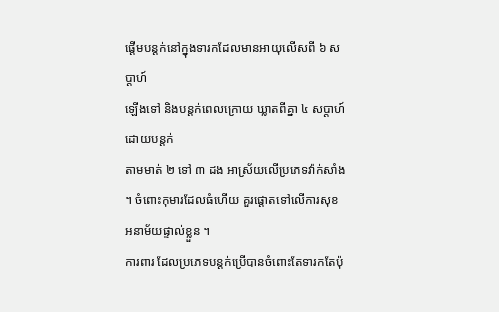ផ្តើមបន្តក់នៅក្នុងទារកដែលមានអាយុលើសពី ៦ សប្តាហ៍
ឡើងទៅ និងបន្តក់ពេលក្រោយ ឃ្លាតពីគ្នា ៤ សប្តាហ៍ដោយបន្តក់
តាមមាត់ ២ ទៅ ៣ ដង អាស្រ័យលើប្រភេទវ៉ាក់សាំង ។ ចំពោះកុមារដែលធំហើយ គួរផ្តោតទៅលើការសុខអនាម័យផ្ទាល់ខ្លួន ។
ការពារ ដែលប្រភេទបន្តក់ប្រើបានចំពោះតែទារកតែប៉ុ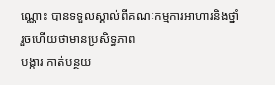ណ្ណោះ បានទទួលស្គាល់ពីគណៈកម្មការអាហារនិងថ្នាំរួចហើយថាមានប្រសិទ្ធភាព
បង្ការ កាត់បន្ថយ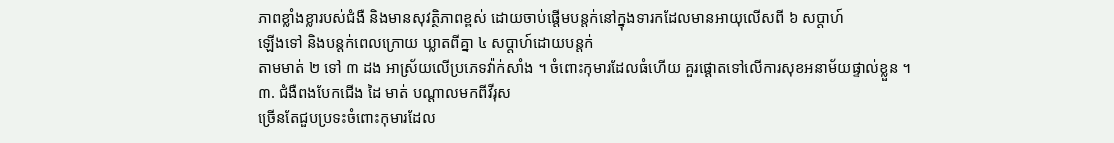ភាពខ្លាំងខ្លារបស់ជំងឺ និងមានសុវត្ថិភាពខ្ពស់ ដោយចាប់ផ្តើមបន្តក់នៅក្នុងទារកដែលមានអាយុលើសពី ៦ សប្តាហ៍
ឡើងទៅ និងបន្តក់ពេលក្រោយ ឃ្លាតពីគ្នា ៤ សប្តាហ៍ដោយបន្តក់
តាមមាត់ ២ ទៅ ៣ ដង អាស្រ័យលើប្រភេទវ៉ាក់សាំង ។ ចំពោះកុមារដែលធំហើយ គួរផ្តោតទៅលើការសុខអនាម័យផ្ទាល់ខ្លួន ។
៣. ជំងឺពងបែកជើង ដៃ មាត់ បណ្តាលមកពីវីរុស
ច្រើនតែជួបប្រទះចំពោះកុមារដែល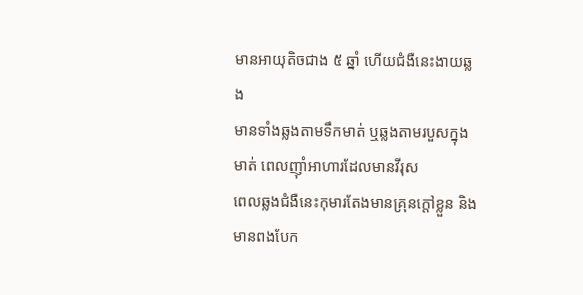មានអាយុតិចជាង ៥ ឆ្នាំ ហើយជំងឺនេះងាយឆ្លង
មានទាំងឆ្លងតាមទឹកមាត់ ឬឆ្លងតាមរបួសក្នុងមាត់ ពេលញ៉ាំអាហារដែលមានវីរុស
ពេលឆ្លងជំងឺនេះកុមារតែងមានគ្រុនក្តៅខ្លួន និងមានពងបែក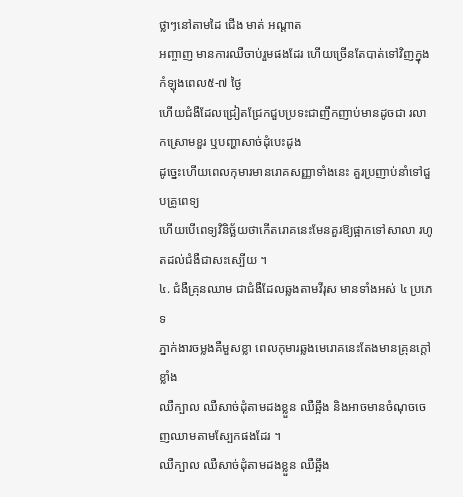ថ្លាៗនៅតាមដៃ ជើង មាត់ អណ្តាត
អញ្ចាញ មានការឈឺចាប់រួមផងដែរ ហើយច្រើនតែបាត់ទៅវិញក្នុងកំឡុងពេល៥-៧ ថ្ងៃ
ហើយជំងឺដែលជ្រៀតជ្រែកជួបប្រទះជាញឹកញាប់មានដូចជា រលាកស្រោមខួរ ឬបញ្ហាសាច់ដុំបេះដូង
ដូច្នេះហើយពេលកុមារមានរោគសញ្ញាទាំងនេះ គួរប្រញាប់នាំទៅជួបគ្រូពេទ្យ
ហើយបើពេទ្យវិនិច្ឆ័យថាកើតរោគនេះមែនគួរឱ្យផ្អាកទៅសាលា រហូតដល់ជំងឺជាសះស្បើយ ។
៤. ជំងឺគ្រុនឈាម ជាជំងឺដែលឆ្លងតាមវីរុស មានទាំងអស់ ៤ ប្រភេទ
ភ្នាក់ងារចម្លងគឺមួសខ្លា ពេលកុមារឆ្លងមេរោគនេះតែងមានគ្រុនក្តៅខ្លាំង
ឈឺក្បាល ឈឺសាច់ដុំតាមដងខ្លួន ឈឺឆ្អឹង និងអាចមានចំណុចចេញឈាមតាមស្បែកផងដែរ ។
ឈឺក្បាល ឈឺសាច់ដុំតាមដងខ្លួន ឈឺឆ្អឹង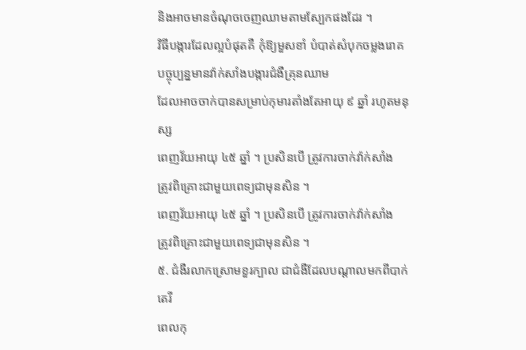និងអាចមានចំណុចចេញឈាមតាមស្បែកផងដែរ ។
វិធីបង្ការដែលល្អបំផុតគឺ កុំឱ្យមួសខាំ បំបាត់សំបុកចម្លងរោគ បច្ចុប្បន្នមានវ៉ាក់សាំងបង្ការជំងឺគ្រុនឈាម
ដែលអាចចាក់បានសម្រាប់កុមារតាំងតែអាយុ ៩ ឆ្នាំ រហូតមនុស្ស
ពេញវ័យអាយុ ៤៥ ឆ្នាំ ។ ប្រសិនបើ ត្រូវការចាក់វ៉ាក់សាំង
ត្រូវពិគ្រោះជាមួយពេទ្យជាមុនសិន ។
ពេញវ័យអាយុ ៤៥ ឆ្នាំ ។ ប្រសិនបើ ត្រូវការចាក់វ៉ាក់សាំង
ត្រូវពិគ្រោះជាមួយពេទ្យជាមុនសិន ។
៥. ជំងឺរលាកស្រោមខួរក្បាល ជាជំងឺដែលបណ្តាលមកពីបាក់តេរី
ពេលកុ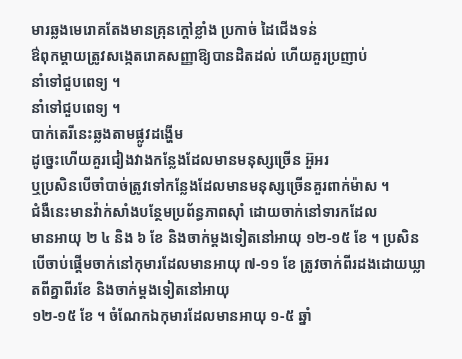មារឆ្លងមេរោគតែងមានគ្រុនក្តៅខ្លាំង ប្រកាច់ ដៃជើងទន់
ឳពុកម្តាយត្រូវសង្កេតរោគសញ្ញាឱ្យបានដិតដល់ ហើយគួរប្រញាប់
នាំទៅជួបពេទ្យ ។
នាំទៅជួបពេទ្យ ។
បាក់តេរីនេះឆ្លងតាមផ្លូវដង្ហើម
ដូច្នេះហើយគួរជៀងវាងកន្លែងដែលមានមនុស្សច្រើន អ៊ួអរ
ឬប្រសិនបើចាំបាច់ត្រូវទៅកន្លែងដែលមានមនុស្សច្រើនគួរពាក់ម៉ាស ។
ជំងឺនេះមានវ៉ាក់សាំងបន្ថែមប្រព័ន្ធភាពស៊ាំ ដោយចាក់នៅទារកដែល
មានអាយុ ២ ៤ និង ៦ ខែ និងចាក់ម្តងទៀតនៅអាយុ ១២-១៥ ខែ ។ ប្រសិនបើចាប់ផ្តើមចាក់នៅកុមារដែលមានអាយុ ៧-១១ ខែ ត្រូវចាក់ពីរដងដោយឃ្លាតពីគ្នាពីរខែ និងចាក់ម្តងទៀតនៅអាយុ
១២-១៥ ខែ ។ ចំណែកឯកុមារដែលមានអាយុ ១-៥ ឆ្នាំ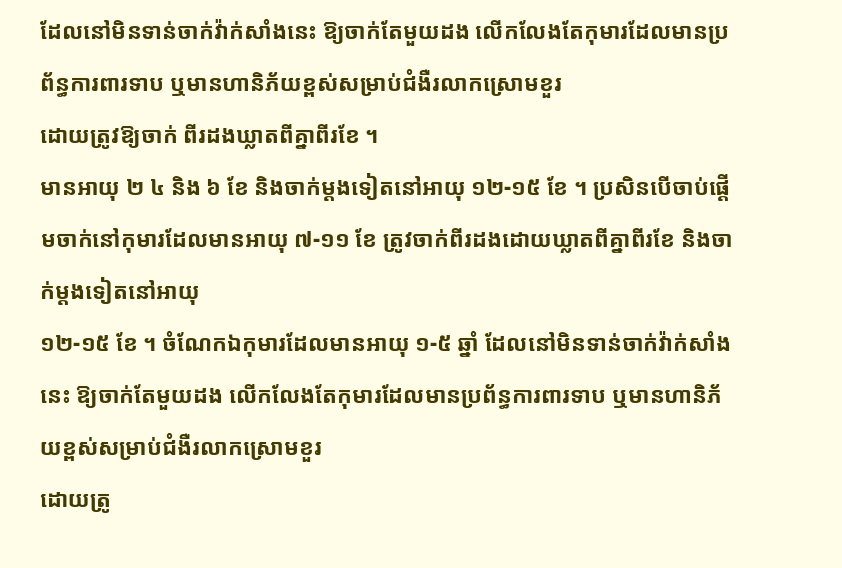ដែលនៅមិនទាន់ចាក់វ៉ាក់សាំងនេះ ឱ្យចាក់តែមួយដង លើកលែងតែកុមារដែលមានប្រព័ន្ធការពារទាប ឬមានហានិភ័យខ្ពស់សម្រាប់ជំងឺរលាកស្រោមខួរ
ដោយត្រូវឱ្យចាក់ ពីរដងឃ្លាតពីគ្នាពីរខែ ។
មានអាយុ ២ ៤ និង ៦ ខែ និងចាក់ម្តងទៀតនៅអាយុ ១២-១៥ ខែ ។ ប្រសិនបើចាប់ផ្តើមចាក់នៅកុមារដែលមានអាយុ ៧-១១ ខែ ត្រូវចាក់ពីរដងដោយឃ្លាតពីគ្នាពីរខែ និងចាក់ម្តងទៀតនៅអាយុ
១២-១៥ ខែ ។ ចំណែកឯកុមារដែលមានអាយុ ១-៥ ឆ្នាំ ដែលនៅមិនទាន់ចាក់វ៉ាក់សាំងនេះ ឱ្យចាក់តែមួយដង លើកលែងតែកុមារដែលមានប្រព័ន្ធការពារទាប ឬមានហានិភ័យខ្ពស់សម្រាប់ជំងឺរលាកស្រោមខួរ
ដោយត្រូ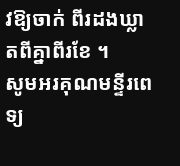វឱ្យចាក់ ពីរដងឃ្លាតពីគ្នាពីរខែ ។
សូមអរគុណមន្ទីរពេទ្យ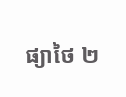ផ្យាថៃ ២